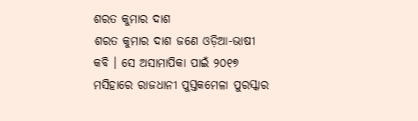ଶରତ କୁମାର ଦାଶ
ଶରତ କୁମାର ଦାଶ ଜଣେ ଓଡ଼ିଆ-ଭାଷୀ କବି । ସେ ଅସାମାପିକା ପାଇଁ ୨୦୧୭ ମସିହାରେ ରାଜଧାନୀ ପୁସ୍ତକମେଳା ପୁରସ୍କାର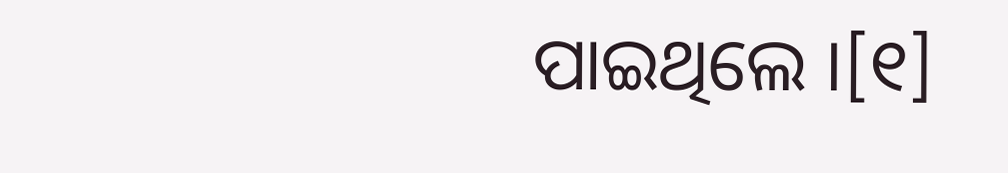ପାଇଥିଲେ ।[୧]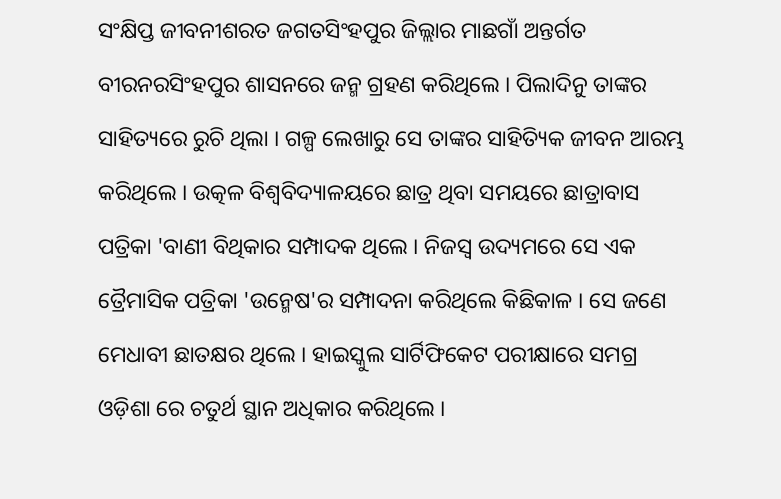ସଂକ୍ଷିପ୍ତ ଜୀବନୀଶରତ ଜଗତସିଂହପୁର ଜିଲ୍ଲାର ମାଛଗାଁ ଅନ୍ତର୍ଗତ ବୀରନରସିଂହପୁର ଶାସନରେ ଜନ୍ମ ଗ୍ରହଣ କରିଥିଲେ । ପିଲାଦିନୁ ତାଙ୍କର ସାହିତ୍ୟରେ ରୁଚି ଥିଲା । ଗଳ୍ପ ଲେଖାରୁ ସେ ତାଙ୍କର ସାହିତ୍ୟିକ ଜୀବନ ଆରମ୍ଭ କରିଥିଲେ । ଉତ୍କଳ ବିଶ୍ୱବିଦ୍ୟାଳୟରେ ଛାତ୍ର ଥିବା ସମୟରେ ଛାତ୍ରାବାସ ପତ୍ରିକା 'ବାଣୀ ବିଥିକାର ସମ୍ପାଦକ ଥିଲେ । ନିଜସ୍ୱ ଉଦ୍ୟମରେ ସେ ଏକ ତ୍ରୈମାସିକ ପତ୍ରିକା 'ଉନ୍ମେଷ'ର ସମ୍ପାଦନା କରିଥିଲେ କିଛିକାଳ । ସେ ଜଣେ ମେଧାବୀ ଛାତକ୍ଷର ଥିଲେ । ହାଇସ୍କୁଲ ସାର୍ଟିଫିକେଟ ପରୀକ୍ଷାରେ ସମଗ୍ର ଓଡ଼ିଶା ରେ ଚତୁର୍ଥ ସ୍ଥାନ ଅଧିକାର କରିଥିଲେ ।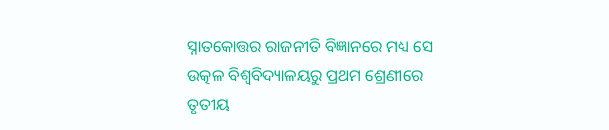ସ୍ନାତକୋତ୍ତର ରାଜନୀତି ବିଜ୍ଞାନରେ ମଧ୍ୟ ସେ ଉତ୍କଳ ବିଶ୍ୱବିଦ୍ୟାଳୟରୁ ପ୍ରଥମ ଶ୍ରେଣୀରେ ତୃତୀୟ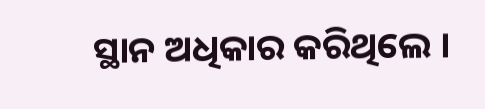ସ୍ଥାନ ଅଧିକାର କରିଥିଲେ ।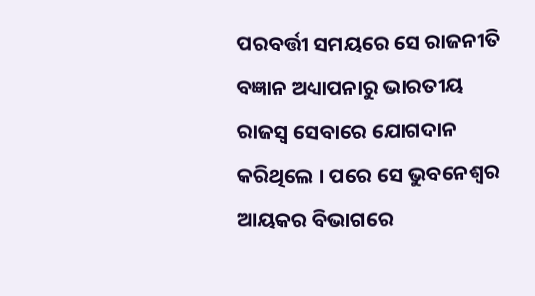ପରବର୍ତ୍ତୀ ସମୟରେ ସେ ରାଜନୀତି ବଜ୍ଞାନ ଅଧ୍ୟାପନାରୁ ଭାରତୀୟ ରାଜସ୍ୱ ସେବାରେ ଯୋଗଦାନ କରିଥିଲେ । ପରେ ସେ ଭୁବନେଶ୍ୱର ଆୟକର ବିଭାଗରେ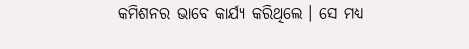କମିଶନର ଭାବେ କାର୍ଯ୍ୟ କରିଥିଲେ । ସେ ମଧ୍ୟ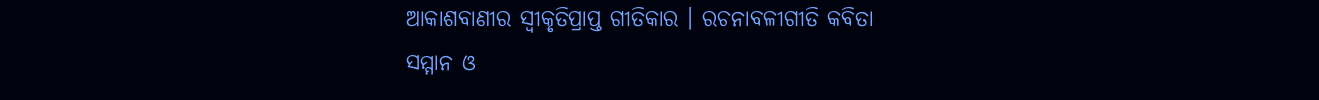ଆକାଶବାଣୀର ସ୍ୱୀକୃତିପ୍ରାପ୍ତ ଗୀତିକାର । ରଚନାବଳୀଗୀତି କବିତା
ସମ୍ମାନ ଓ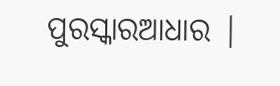ପୁରସ୍କାରଆଧାର |